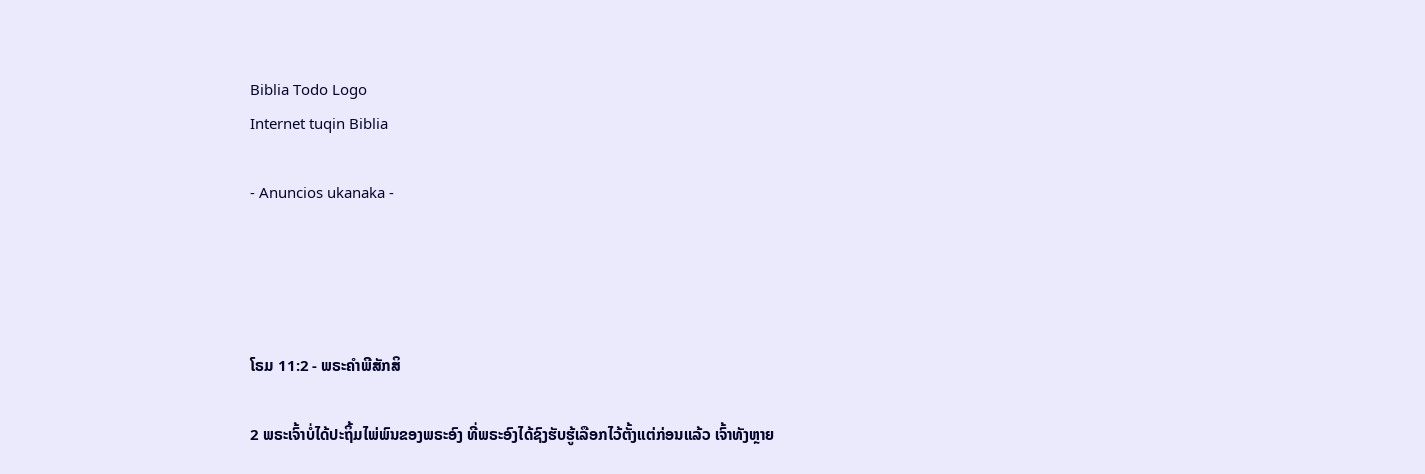Biblia Todo Logo
Internet tuqin Biblia

- Anuncios ukanaka -




ໂຣມ 11:2 - ພຣະຄຳພີສັກສິ

2 ພຣະເຈົ້າບໍ່ໄດ້ປະຖິ້ມໄພ່ພົນຂອງພຣະອົງ ທີ່ພຣະອົງໄດ້ຊົງຮັບຮູ້ເລືອກໄວ້ຕັ້ງແຕ່ກ່ອນແລ້ວ ເຈົ້າທັງຫຼາຍ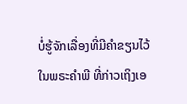ບໍ່ຮູ້ຈັກເລື່ອງທີ່ມີຄຳຂຽນໄວ້ໃນພຣະຄຳພີ ທີ່ກ່າວເຖິງເອ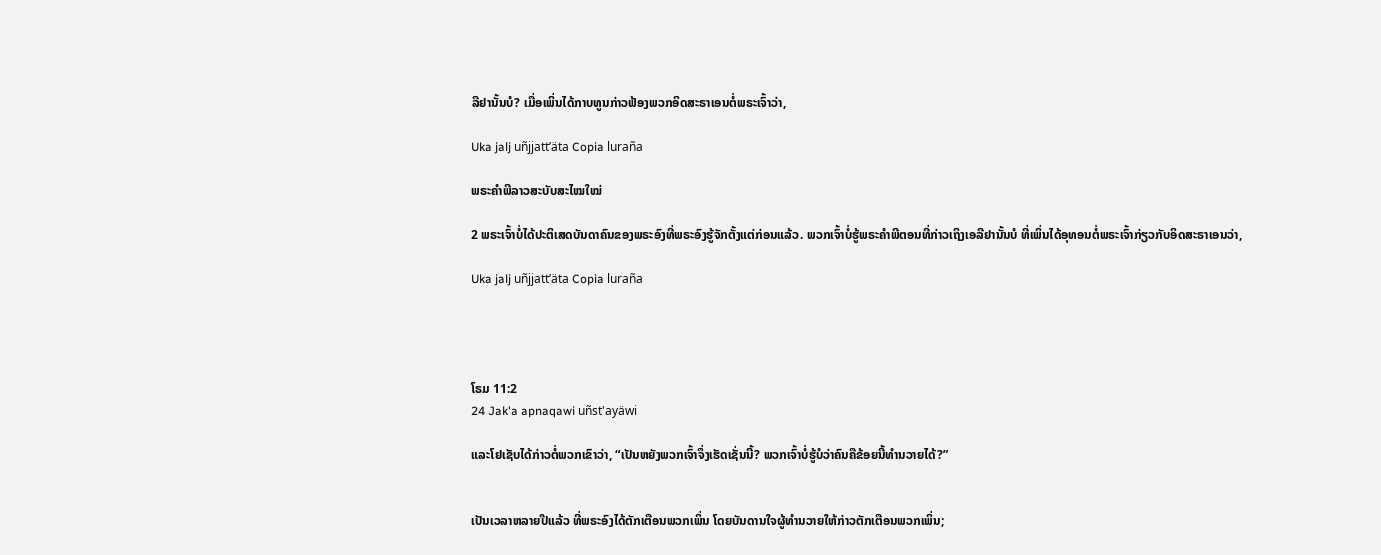ລີຢານັ້ນບໍ? ເມື່ອເພິ່ນໄດ້ກາບທູນກ່າວຟ້ອງພວກອິດສະຣາເອນຕໍ່ພຣະເຈົ້າວ່າ,

Uka jalj uñjjattʼäta Copia luraña

ພຣະຄຳພີລາວສະບັບສະໄໝໃໝ່

2 ພຣະເຈົ້າບໍ່ໄດ້ປະຕິເສດບັນດາຄົນຂອງພຣະອົງທີ່ພຣະອົງຮູ້ຈັກຕັ້ງແຕ່ກ່ອນແລ້ວ. ພວກເຈົ້າບໍ່ຮູ້ພຣະຄຳພີຕອນທີ່ກ່າວເຖິງເອລີຢານັ້ນບໍ ທີ່ເພິ່ນໄດ້ອຸທອນຕໍ່ພຣະເຈົ້າກ່ຽວກັບອິດສະຣາເອນວ່າ,

Uka jalj uñjjattʼäta Copia luraña




ໂຣມ 11:2
24 Jak'a apnaqawi uñst'ayäwi

ແລະໂຢເຊັບໄດ້ກ່າວຕໍ່ພວກເຂົາວ່າ, “ເປັນຫຍັງພວກເຈົ້າຈຶ່ງເຮັດເຊັ່ນນີ້? ພວກເຈົ້າບໍ່ຮູ້ບໍວ່າຄົນຄືຂ້ອຍນີ້ທຳນວາຍໄດ້?”


ເປັນເວລາຫລາຍປີແລ້ວ ທີ່ພຣະອົງໄດ້ຕັກເຕືອນພວກເພິ່ນ ໂດຍບັນດານໃຈຜູ້ທຳນວາຍໃຫ້ກ່າວຕັກເຕືອນພວກເພິ່ນ;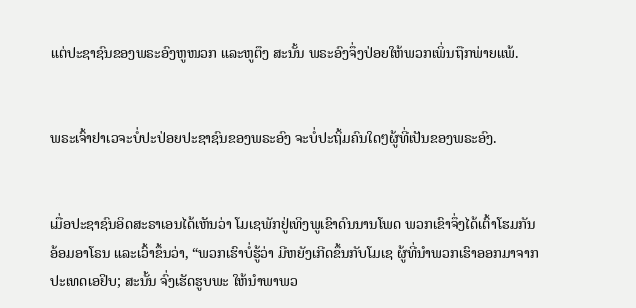ແຕ່ປະຊາຊົນຂອງພຣະອົງຫູໜວກ ແລະຫູຕຶງ ສະນັ້ນ ພຣະອົງຈຶ່ງປ່ອຍໃຫ້ພວກເພິ່ນຖືກພ່າຍແພ້.


ພຣະເຈົ້າຢາເວຈະບໍ່ປະປ່ອຍປະຊາຊົນຂອງພຣະອົງ ຈະບໍ່ປະຖິ້ມຄົນໃດໆຜູ້ທີ່ເປັນຂອງພຣະອົງ.


ເມື່ອປະຊາຊົນອິດສະຣາເອນໄດ້ເຫັນວ່າ ໂມເຊພັກຢູ່ເທິງພູເຂົາດົນນານໂພດ ພວກເຂົາຈຶ່ງໄດ້ເຕົ້າໂຮມກັນອ້ອມອາໂຣນ ແລະເວົ້າຂຶ້ນວ່າ, “ພວກເຮົາບໍ່ຮູ້ວ່າ ມີຫຍັງເກີດຂຶ້ນກັບໂມເຊ ຜູ້ທີ່ນຳພວກເຮົາອອກມາຈາກປະເທດເອຢິບ; ສະນັ້ນ ຈົ່ງເຮັດຮູບພະ ໃຫ້ນຳພາພວ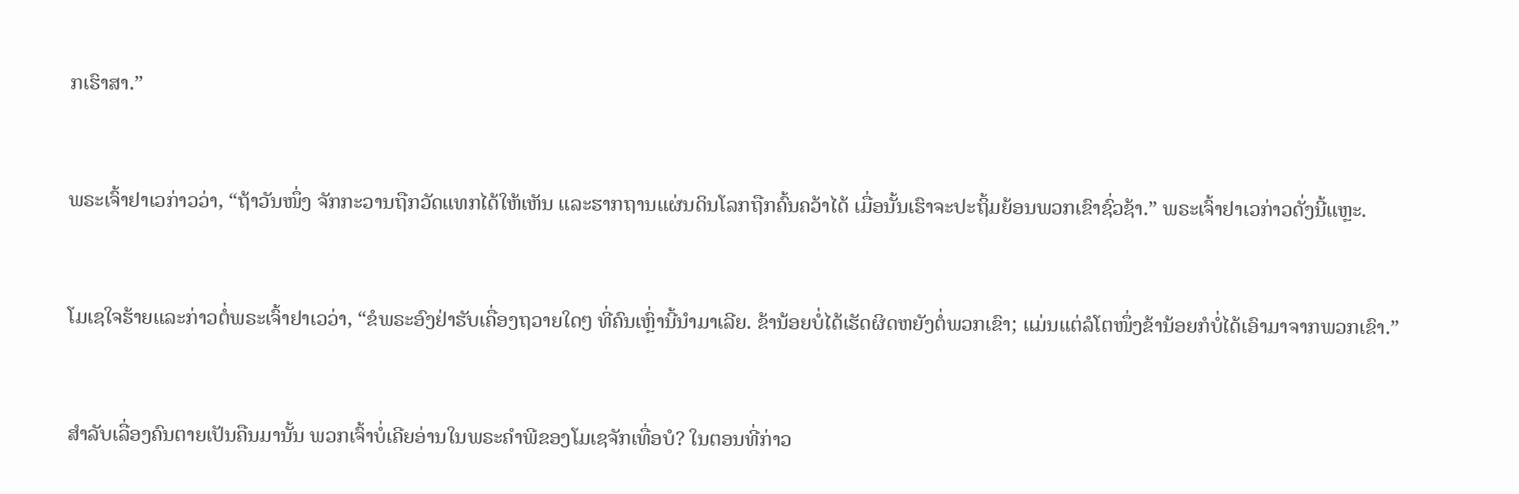ກເຮົາສາ.”


ພຣະເຈົ້າຢາເວກ່າວວ່າ, “ຖ້າວັນໜຶ່ງ ຈັກກະວານຖືກວັດແທກໄດ້ໃຫ້ເຫັນ ແລະຮາກຖານແຜ່ນດິນໂລກຖືກຄົ້ນຄວ້າໄດ້ ເມື່ອນັ້ນເຮົາຈະປະຖິ້ມຍ້ອນພວກເຂົາຊົ່ວຊ້າ.” ພຣະເຈົ້າຢາເວກ່າວດັ່ງນີ້ແຫຼະ.


ໂມເຊໃຈຮ້າຍແລະກ່າວຕໍ່ພຣະເຈົ້າຢາເວວ່າ, “ຂໍພຣະອົງຢ່າຮັບເຄື່ອງຖວາຍໃດໆ ທີ່ຄົນເຫຼົ່ານີ້ນຳມາເລີຍ. ຂ້ານ້ອຍບໍ່ໄດ້ເຮັດຜິດຫຍັງຕໍ່ພວກເຂົາ; ແມ່ນແຕ່ລໍໂຕໜຶ່ງຂ້ານ້ອຍກໍບໍ່ໄດ້ເອົາມາຈາກພວກເຂົາ.”


ສຳລັບເລື່ອງຄົນຕາຍເປັນຄືນມານັ້ນ ພວກເຈົ້າບໍ່ເຄີຍອ່ານໃນພຣະຄຳພີຂອງໂມເຊຈັກເທື່ອບໍ? ໃນຕອນທີ່ກ່າວ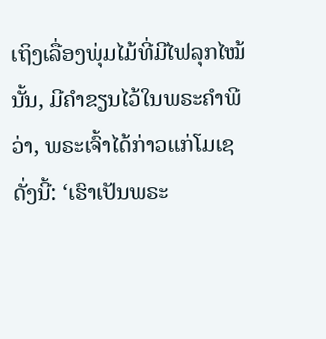ເຖິງເລື່ອງພຸ່ມໄມ້ທີ່ມີໄຟລຸກໄໝ້ນັ້ນ, ມີຄຳຂຽນໄວ້ໃນພຣະຄຳພີວ່າ, ພຣະເຈົ້າໄດ້ກ່າວແກ່ໂມເຊດັ່ງນີ້: ‘ເຮົາເປັນພຣະ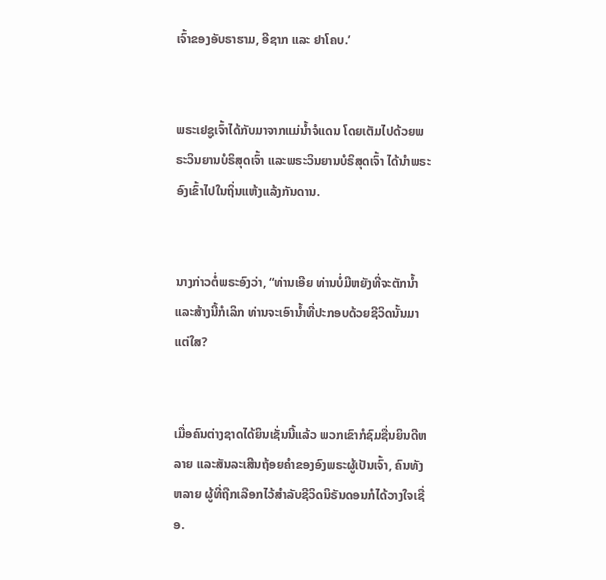ເຈົ້າຂອງອັບຣາຮາມ, ອີຊາກ ແລະ ຢາໂຄບ.’


ພຣະເຢຊູເຈົ້າໄດ້ກັບມາຈາກແມ່ນໍ້າຈໍແດນ ໂດຍເຕັມໄປດ້ວຍພຣະວິນຍານບໍຣິສຸດເຈົ້າ ແລະພຣະວິນຍານບໍຣິສຸດເຈົ້າ ໄດ້ນຳພຣະອົງເຂົ້າໄປໃນຖິ່ນແຫ້ງແລ້ງກັນດານ.


ນາງກ່າວຕໍ່ພຣະອົງວ່າ, “ທ່ານເອີຍ ທ່ານບໍ່ມີຫຍັງທີ່ຈະຕັກນໍ້າ ແລະສ້າງນີ້ກໍເລິກ ທ່ານຈະເອົານໍ້າທີ່ປະກອບດ້ວຍຊີວິດນັ້ນມາແຕ່ໃສ?


ເມື່ອຄົນຕ່າງຊາດໄດ້ຍິນເຊັ່ນນີ້ແລ້ວ ພວກເຂົາກໍຊົມຊື່ນຍິນດີຫລາຍ ແລະສັນລະເສີນຖ້ອຍຄຳຂອງອົງພຣະຜູ້ເປັນເຈົ້າ, ຄົນທັງຫລາຍ ຜູ້ທີ່ຖືກເລືອກໄວ້ສຳລັບຊີວິດນິຣັນດອນກໍໄດ້ວາງໃຈເຊື່ອ.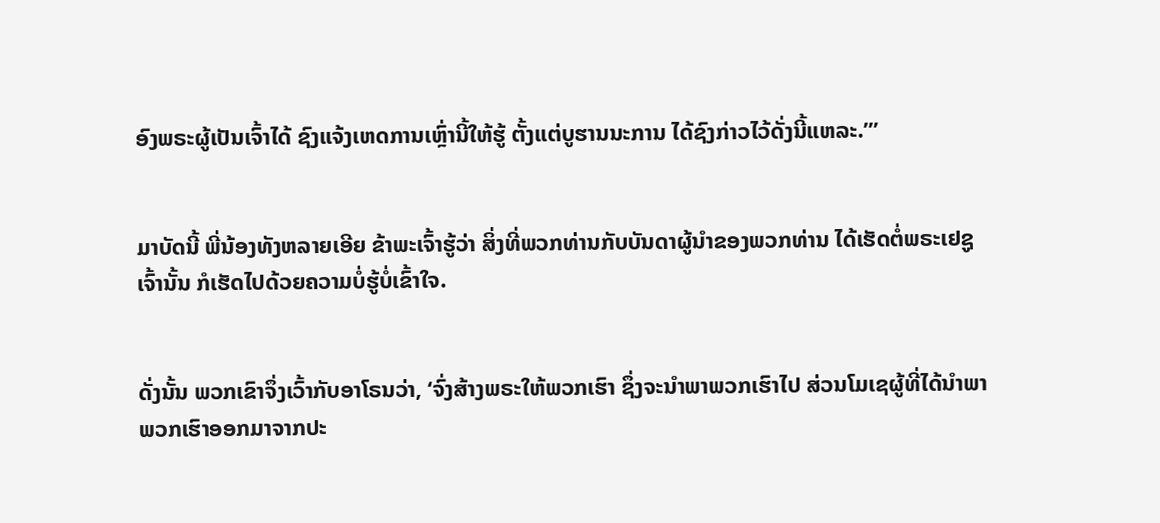ອົງພຣະຜູ້ເປັນເຈົ້າໄດ້ ຊົງແຈ້ງເຫດການເຫຼົ່ານີ້ໃຫ້ຮູ້ ຕັ້ງແຕ່ບູຮານນະການ ໄດ້ຊົງກ່າວໄວ້ດັ່ງນີ້ແຫລະ.”’


ມາບັດນີ້ ພີ່ນ້ອງທັງຫລາຍເອີຍ ຂ້າພະເຈົ້າຮູ້ວ່າ ສິ່ງທີ່ພວກທ່ານກັບບັນດາຜູ້ນຳຂອງພວກທ່ານ ໄດ້ເຮັດຕໍ່ພຣະເຢຊູເຈົ້ານັ້ນ ກໍເຮັດໄປດ້ວຍຄວາມບໍ່ຮູ້ບໍ່ເຂົ້າໃຈ.


ດັ່ງນັ້ນ ພວກເຂົາຈຶ່ງເວົ້າກັບອາໂຣນວ່າ, ‘ຈົ່ງສ້າງພຣະໃຫ້ພວກເຮົາ ຊຶ່ງຈະນຳພາພວກເຮົາໄປ ສ່ວນໂມເຊຜູ້ທີ່ໄດ້ນຳພາພວກເຮົາອອກມາຈາກປະ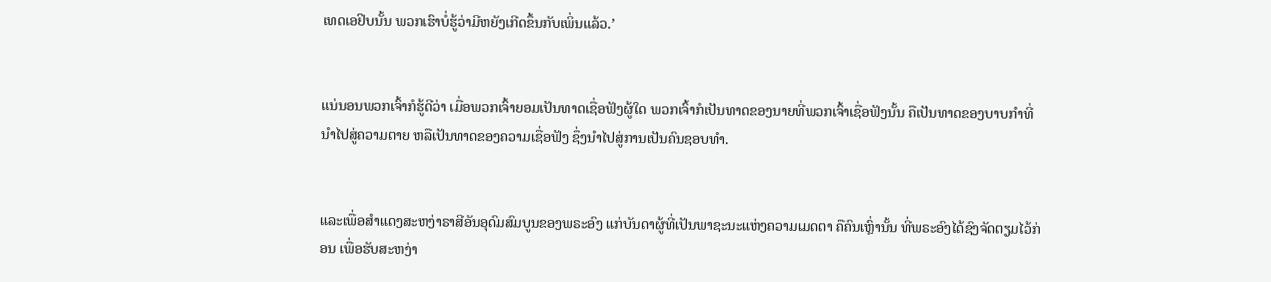ເທດເອຢິບນັ້ນ ພວກເຮົາບໍ່ຮູ້ວ່າມີຫຍັງເກີດຂຶ້ນກັບເພິ່ນແລ້ວ.’


ແນ່ນອນພວກເຈົ້າກໍຮູ້ດີວ່າ ເມື່ອພວກເຈົ້າຍອມເປັນທາດເຊື່ອຟັງຜູ້ໃດ ພວກເຈົ້າກໍເປັນທາດຂອງນາຍທີ່ພວກເຈົ້າເຊື່ອຟັງນັ້ນ ຄືເປັນທາດຂອງບາບກຳທີ່ນຳໄປສູ່ຄວາມຕາຍ ຫລືເປັນທາດຂອງຄວາມເຊື່ອຟັງ ຊຶ່ງນຳໄປສູ່ການເປັນຄົນຊອບທຳ.


ແລະເພື່ອສຳແດງສະຫງ່າຣາສີອັນອຸດົມສົມບູນຂອງພຣະອົງ ແກ່ບັນດາຜູ້ທີ່ເປັນພາຊະນະແຫ່ງຄວາມເມດຕາ ຄືຄົນເຫຼົ່ານັ້ນ ທີ່ພຣະອົງໄດ້ຊົງຈັດຕຽມໄວ້ກ່ອນ ເພື່ອຮັບສະຫງ່າ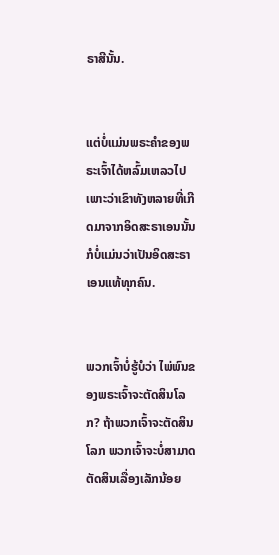ຣາສີນັ້ນ.


ແຕ່ບໍ່ແມ່ນພຣະຄຳຂອງພຣະເຈົ້າໄດ້ຫລົ້ມເຫລວໄປ ເພາະວ່າເຂົາທັງຫລາຍທີ່ເກີດມາຈາກອິດສະຣາເອນນັ້ນ ກໍບໍ່ແມ່ນວ່າເປັນອິດສະຣາເອນແທ້ທຸກຄົນ.


ພວກເຈົ້າບໍ່ຮູ້ບໍວ່າ ໄພ່ພົນຂອງພຣະເຈົ້າຈະຕັດສິນໂລກ? ຖ້າພວກເຈົ້າຈະຕັດສິນໂລກ ພວກເຈົ້າຈະບໍ່ສາມາດຕັດສິນເລື່ອງເລັກນ້ອຍ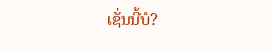ເຊັ່ນນີ້ບໍ?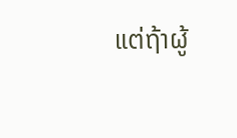ແຕ່ຖ້າຜູ້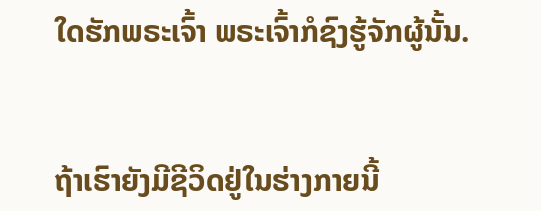ໃດຮັກພຣະເຈົ້າ ພຣະເຈົ້າກໍຊົງຮູ້ຈັກຜູ້ນັ້ນ.


ຖ້າເຮົາຍັງມີຊີວິດຢູ່ໃນຮ່າງກາຍນີ້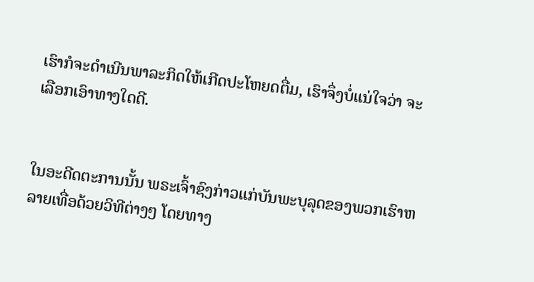ເຮົາກໍຈະດຳເນີນພາລະກິດໃຫ້ເກີດປະໂຫຍດຕື່ມ, ເຮົາຈຶ່ງບໍ່ແນ່ໃຈວ່າ ຈະເລືອກເອົາທາງໃດດີ.


ໃນອະດີດຕະການນັ້ນ ພຣະເຈົ້າຊົງກ່າວແກ່ບັນພະບຸລຸດຂອງພວກເຮົາຫລາຍເທື່ອດ້ວຍວິທີຕ່າງໆ ໂດຍທາງ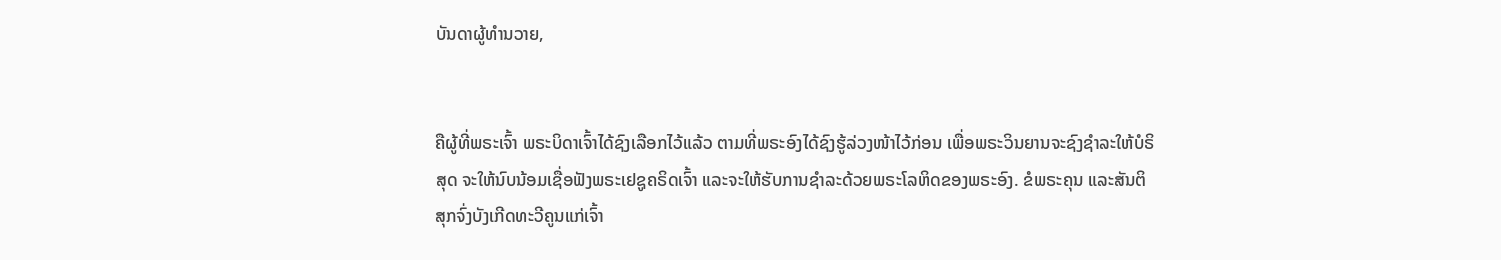ບັນດາຜູ້ທຳນວາຍ,


ຄືຜູ້ທີ່ພຣະເຈົ້າ ພຣະບິດາເຈົ້າໄດ້ຊົງເລືອກໄວ້ແລ້ວ ຕາມທີ່ພຣະອົງໄດ້ຊົງຮູ້ລ່ວງໜ້າໄວ້ກ່ອນ ເພື່ອພຣະວິນຍານຈະຊົງຊຳລະໃຫ້ບໍຣິສຸດ ຈະໃຫ້ນົບນ້ອມເຊື່ອຟັງພຣະເຢຊູຄຣິດເຈົ້າ ແລະຈະໃຫ້ຮັບການຊຳລະດ້ວຍພຣະໂລຫິດຂອງພຣະອົງ. ຂໍພຣະຄຸນ ແລະສັນຕິສຸກຈົ່ງບັງເກີດທະວີຄູນແກ່ເຈົ້າ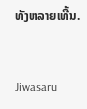ທັງຫລາຍເທີ້ນ.


Jiwasaru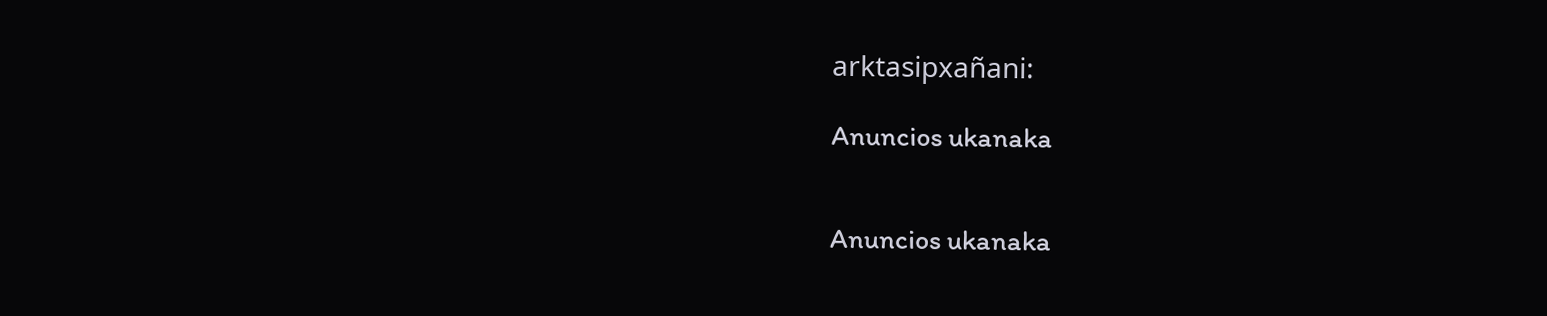arktasipxañani:

Anuncios ukanaka


Anuncios ukanaka